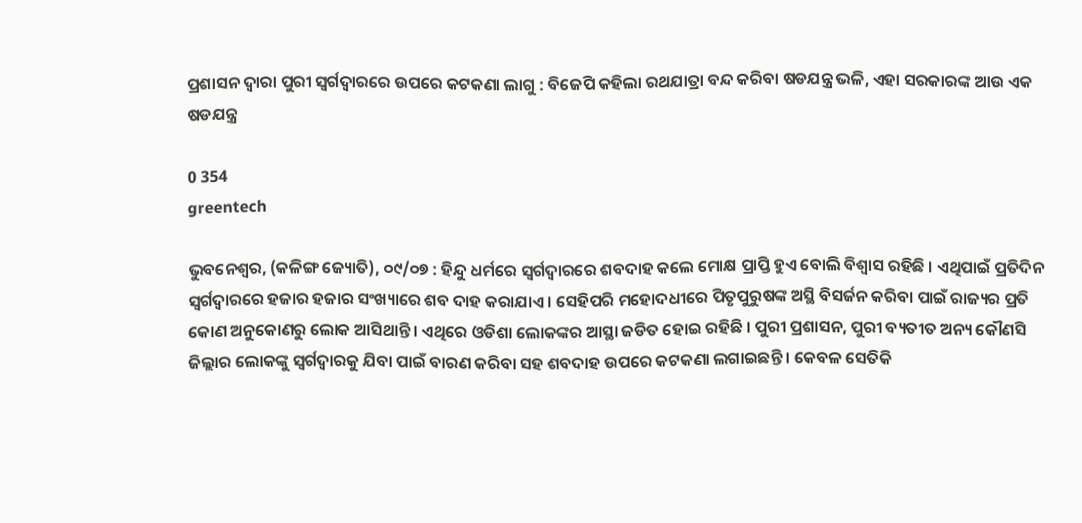ପ୍ରଶାସନ ଦ୍ଵାରା ପୁରୀ ସ୍ୱର୍ଗଦ୍ୱାରରେ ଉପରେ କଟକଣା ଲାଗୁ : ବିଜେପି କହିଲା ରଥଯାତ୍ରା ବନ୍ଦ କରିବା ଷଡଯନ୍ତ୍ର ଭଳି, ଏହା ସରକାରଙ୍କ ଆଉ ଏକ ଷଡଯନ୍ତ୍ର

0 354
greentech

ଭୁବନେଶ୍ୱର, (କଳିଙ୍ଗ ଜ୍ୟୋତି), ୦୯/୦୭ : ହିନ୍ଦୁ ଧର୍ମରେ ସ୍ୱର୍ଗଦ୍ୱାରରେ ଶବଦାହ କଲେ ମୋକ୍ଷ ପ୍ରାପ୍ତି ହୁଏ ବୋଲି ବିଶ୍ୱାସ ରହିଛି । ଏଥିପାଇଁ ପ୍ରତିଦିନ ସ୍ୱର୍ଗଦ୍ୱାରରେ ହଜାର ହଜାର ସଂଖ୍ୟାରେ ଶବ ଦାହ କରାଯାଏ । ସେହିପରି ମହୋଦଧୀରେ ପିତୃପୁରୁଷଙ୍କ ଅସ୍ଥି ବିସର୍ଜନ କରିବା ପାଇଁ ରାଜ୍ୟର ପ୍ରତି କୋଣ ଅନୁକୋଣରୁ ଲୋକ ଆସିଥାନ୍ତି । ଏଥିରେ ଓଡିଶା ଲୋକଙ୍କର ଆସ୍ଥା ଜଡିତ ହୋଇ ରହିଛି । ପୁରୀ ପ୍ରଶାସନ, ପୁରୀ ବ୍ୟତୀତ ଅନ୍ୟ କୌଣସି ଜିଲ୍ଲାର ଲୋକଙ୍କୁ ସ୍ୱର୍ଗଦ୍ୱାରକୁ ଯିବା ପାଇଁ ବାରଣ କରିବା ସହ ଶବଦାହ ଉପରେ କଟକଣା ଲଗାଇଛନ୍ତି । କେବଳ ସେତିକି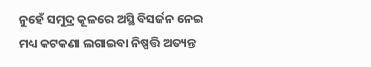ନୁହେଁ ସମୁଦ୍ର କୂଳରେ ଅସ୍ଥି ବିସର୍ଜନ ନେଇ ମଧ୍ୟ କଟକଣା ଲଗାଇବା ନିଷ୍ପତ୍ତି ଅତ୍ୟନ୍ତ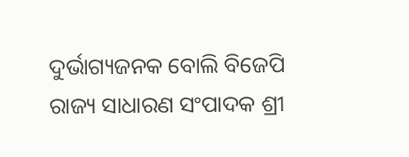ଦୁର୍ଭାଗ୍ୟଜନକ ବୋଲି ବିଜେପି ରାଜ୍ୟ ସାଧାରଣ ସଂପାଦକ ଶ୍ରୀ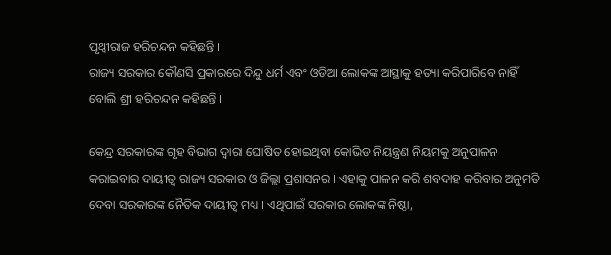ପୃଥ୍ୱୀରାଜ ହରିଚନ୍ଦନ କହିଛନ୍ତି ।
ରାଜ୍ୟ ସରକାର କୌଣସି ପ୍ରକାରରେ ଦିନ୍ଦୁ ଧର୍ମ ଏବଂ ଓଡିଆ ଲୋକଙ୍କ ଆସ୍ଥାକୁ ହତ୍ୟା କରିପାରିବେ ନାହିଁ ବୋଲି ଶ୍ରୀ ହରିଚନ୍ଦନ କହିଛନ୍ତି ।

କେନ୍ଦ୍ର ସରକାରଙ୍କ ଗୃହ ବିଭାଗ ଦ୍ୱାରା ଘୋଷିତ ହୋଇଥିବା କୋଭିଡ ନିୟନ୍ତ୍ରଣ ନିୟମକୁ ଅନୁପାଳନ କରାଇବାର ଦାୟୀତ୍ୱ ରାଜ୍ୟ ସରକାର ଓ ଜିଲ୍ଲା ପ୍ରଶାସନର । ଏହାକୁ ପାଳନ କରି ଶବଦାହ କରିବାର ଅନୁମତି ଦେବା ସରକାରଙ୍କ ନୈତିକ ଦାୟୀତ୍ୱ ମଧ୍ୟ । ଏଥିପାଇଁ ସରକାର ଲୋକଙ୍କ ନିଷ୍ଠା,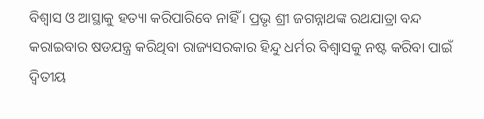ବିଶ୍ୱାସ ଓ ଆସ୍ଥାକୁ ହତ୍ୟା କରିପାରିବେ ନାହିଁ । ପ୍ରଭୃ ଶ୍ରୀ ଜଗନ୍ନାଥଙ୍କ ରଥଯାତ୍ରା ବନ୍ଦ କରାଇବାର ଷଡଯନ୍ତ୍ର କରିଥିବା ରାଜ୍ୟସରକାର ହିନ୍ଦୁ ଧର୍ମର ବିଶ୍ୱାସକୁ ନଷ୍ଟ କରିବା ପାଇଁ ଦ୍ୱିତୀୟ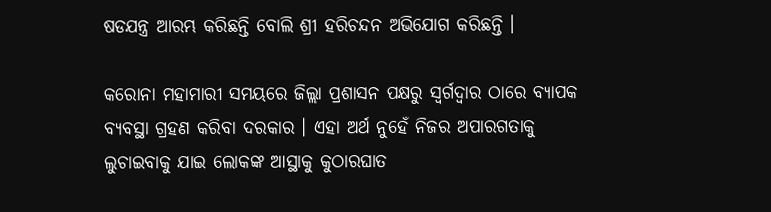ଷଡଯନ୍ତ୍ର ଆରମ୍ଭ କରିଛନ୍ତି ବୋଲି ଶ୍ରୀ ହରିଚନ୍ଦନ ଅଭିଯୋଗ କରିଛନ୍ତି ।

କରୋନା ମହାମାରୀ ସମୟରେ ଜିଲ୍ଲା ପ୍ରଶାସନ ପକ୍ଷରୁ ସ୍ୱର୍ଗଦ୍ୱାର ଠାରେ ବ୍ୟାପକ ବ୍ୟବସ୍ଥା ଗ୍ରହଣ କରିବା ଦରକାର । ଏହା ଅର୍ଥ ନୁହେଁ ନିଜର ଅପାରଗତାକୁ ଲୁଚାଇବାକୁ ଯାଇ ଲୋକଙ୍କ ଆସ୍ଥାକୁ କୁଠାରଘାତ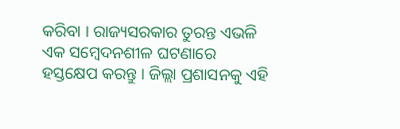କରିବା । ରାଜ୍ୟସରକାର ତୁରନ୍ତ ଏଭଳି ଏକ ସମ୍ବେଦନଶୀଳ ଘଟଣାରେ ହସ୍ତକ୍ଷେପ କରନ୍ତୁ । ଜିଲ୍ଲା ପ୍ରଶାସନକୁ ଏହି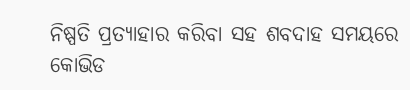ନିଷ୍ପତି ପ୍ରତ୍ୟାହାର କରିବା ସହ ଶବଦାହ ସମୟରେ କୋଭିଡ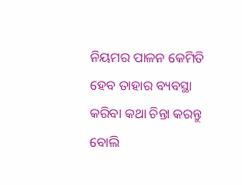ନିୟମର ପାଳନ କେମିତି ହେବ ତାହାର ବ୍ୟବସ୍ଥା କରିବା କଥା ଚିନ୍ତା କରନ୍ତୁ ବୋଲି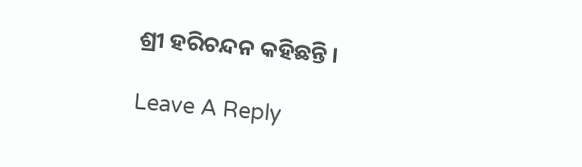ଶ୍ରୀ ହରିଚନ୍ଦନ କହିଛନ୍ତି ।

Leave A Reply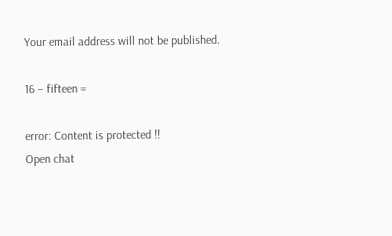Your email address will not be published.

16 − fifteen =

error: Content is protected !!
Open chat